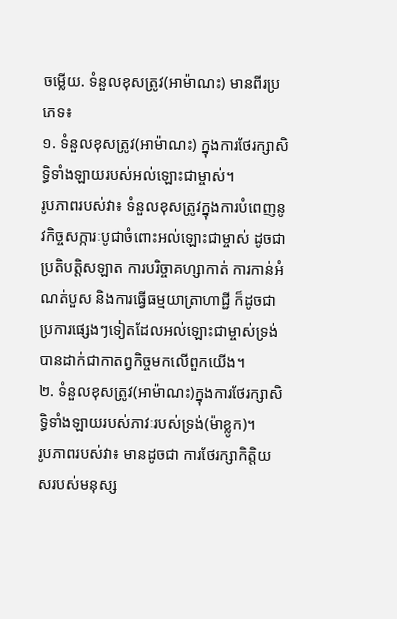ចម្លើយ. ទំនួលខុសត្រូវ(អាម៉ាណះ) មានពីរប្រភេទ៖
១. ទំនួលខុសត្រូវ(អាម៉ាណះ) ក្នុងការថែរក្សាសិទ្ធិទាំងឡាយរបស់អល់ឡោះជាម្ចាស់។
រូបភាពរបស់វា៖ ទំនួលខុសត្រូវក្នុងការបំពេញនូវកិច្ចសក្ការៈបូជាចំពោះអល់ឡោះជាម្ចាស់ ដូចជាប្រតិបត្តិសឡាត ការបរិច្ចាគហ្សាកាត់ ការកាន់អំណត់បួស និងការធ្វើធម្មយាត្រាហាជ្ជី ក៏ដូចជាប្រការផ្សេងៗទៀតដែលអល់ឡោះជាម្ចាស់ទ្រង់បានដាក់ជាកាតព្វកិច្ចមកលើពួកយើង។
២. ទំនួលខុសត្រូវ(អាម៉ាណះ)ក្នុងការថែរក្សាសិទ្ធិទាំងឡាយរបស់ភាវៈរបស់ទ្រង់(ម៉ាខ្លូក)។
រូបភាពរបស់វា៖ មានដូចជា ការថែរក្សាកិត្តិយសរបស់មនុស្ស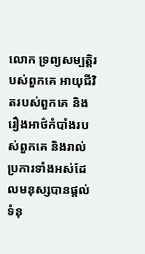លោក ទ្រព្យសម្បត្តិរបស់ពួកគេ អាយុជីវិតរបស់ពួកគេ និងរឿងអាថ៌កំបាំងរបស់ពួកគេ និងរាល់ប្រការទាំងអស់ដែលមនុស្សបានផ្តល់ទំនុ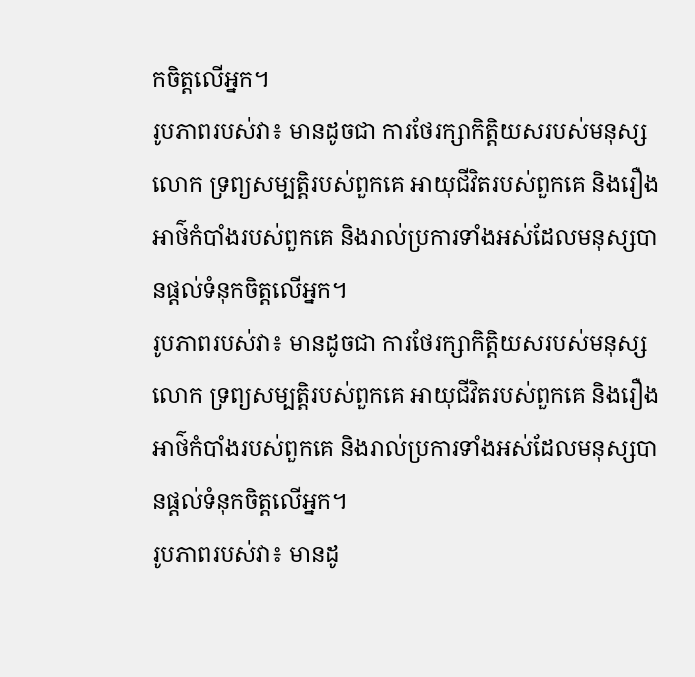កចិត្តលើអ្នក។
រូបភាពរបស់វា៖ មានដូចជា ការថែរក្សាកិត្តិយសរបស់មនុស្សលោក ទ្រព្យសម្បត្តិរបស់ពួកគេ អាយុជីវិតរបស់ពួកគេ និងរឿងអាថ៌កំបាំងរបស់ពួកគេ និងរាល់ប្រការទាំងអស់ដែលមនុស្សបានផ្តល់ទំនុកចិត្តលើអ្នក។
រូបភាពរបស់វា៖ មានដូចជា ការថែរក្សាកិត្តិយសរបស់មនុស្សលោក ទ្រព្យសម្បត្តិរបស់ពួកគេ អាយុជីវិតរបស់ពួកគេ និងរឿងអាថ៌កំបាំងរបស់ពួកគេ និងរាល់ប្រការទាំងអស់ដែលមនុស្សបានផ្តល់ទំនុកចិត្តលើអ្នក។
រូបភាពរបស់វា៖ មានដូ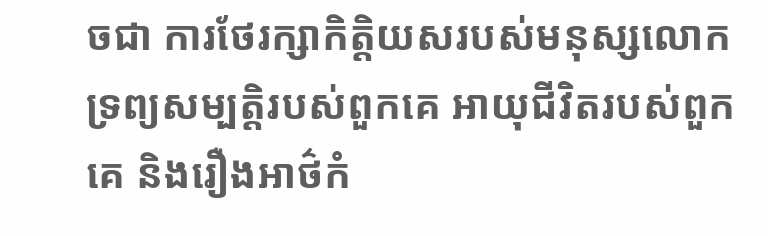ចជា ការថែរក្សាកិត្តិយសរបស់មនុស្សលោក ទ្រព្យសម្បត្តិរបស់ពួកគេ អាយុជីវិតរបស់ពួកគេ និងរឿងអាថ៌កំ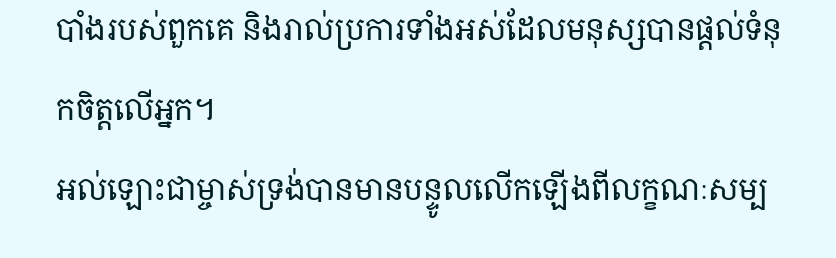បាំងរបស់ពួកគេ និងរាល់ប្រការទាំងអស់ដែលមនុស្សបានផ្តល់ទំនុកចិត្តលើអ្នក។
អល់ឡោះជាម្ចាស់ទ្រង់បានមានបន្ទូលលើកឡើងពីលក្ខណៈសម្ប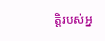ត្តិរបស់អ្ន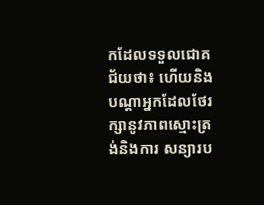កដែលទទួលជោគជ័យថា៖ ហើយនិងបណ្ដាអ្នកដែលថែរក្សានូវភាពស្មោះត្រង់និងការ សន្យារប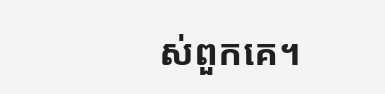ស់ពួកគេ។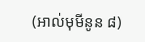(អាល់មុមីនូន ៨)